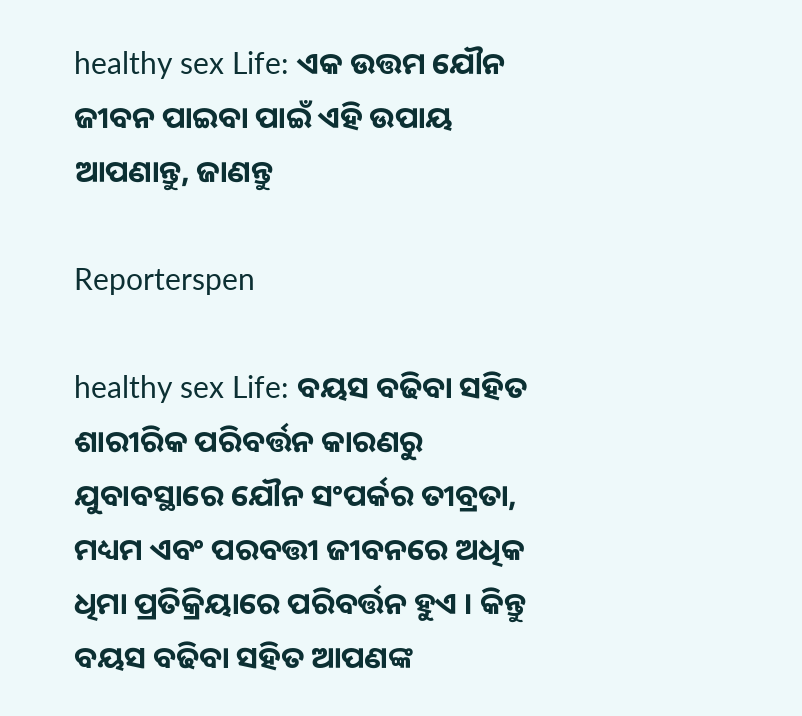healthy sex Life: ଏକ ଉତ୍ତମ ଯୌନ ଜୀବନ ପାଇବା ପାଇଁ ଏହି ଉପାୟ ଆପଣାନ୍ତୁ, ଜାଣନ୍ତୁ

Reporterspen

healthy sex Life: ବୟସ ବଢିବା ସହିତ ଶାରୀରିକ ପରିବର୍ତ୍ତନ କାରଣରୁ ଯୁବାବସ୍ଥାରେ ଯୌନ ସଂପର୍କର ତୀବ୍ରତା, ମଧ୍ୟମ ଏବଂ ପରବତ୍ତୀ ଜୀବନରେ ଅଧିକ ଧିମା ପ୍ରତିକ୍ରିୟାରେ ପରିବର୍ତ୍ତନ ହୁଏ । କିନ୍ତୁ ବୟସ ବଢିବା ସହିତ ଆପଣଙ୍କ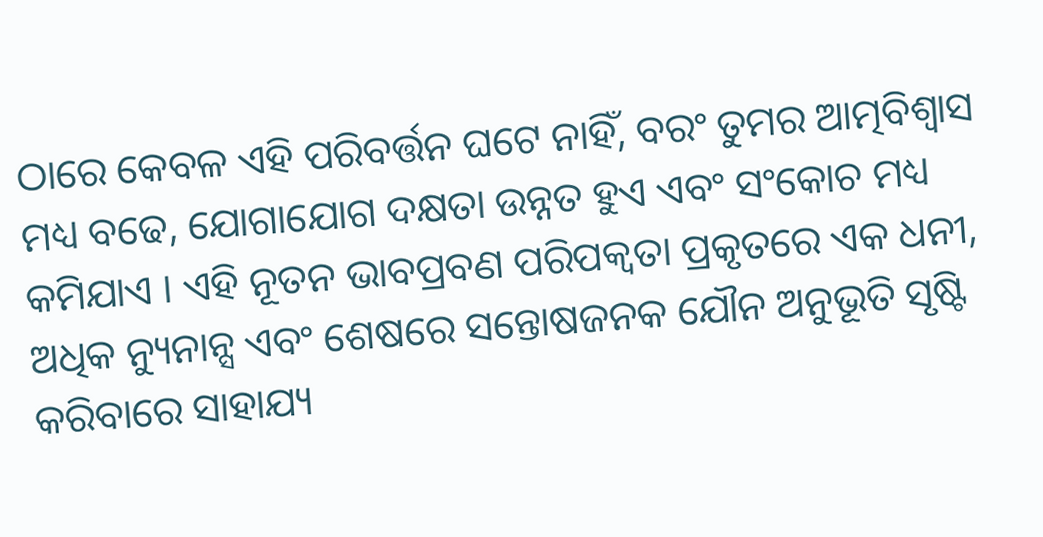ଠାରେ କେବଳ ଏହି ପରିବର୍ତ୍ତନ ଘଟେ ନାହିଁ, ବରଂ ତୁମର ଆତ୍ମବିଶ୍ୱାସ ମଧ୍ୟ ବଢେ, ଯୋଗାଯୋଗ ଦକ୍ଷତା ଉନ୍ନତ ହୁଏ ଏବଂ ସଂକୋଚ ମଧ୍ୟ କମିଯାଏ । ଏହି ନୂତନ ଭାବପ୍ରବଣ ପରିପକ୍ୱତା ପ୍ରକୃତରେ ଏକ ଧନୀ, ଅଧିକ ନ୍ୟୁନାନ୍ସ ଏବଂ ଶେଷରେ ସନ୍ତୋଷଜନକ ଯୌନ ଅନୁଭୂତି ସୃଷ୍ଟି କରିବାରେ ସାହାଯ୍ୟ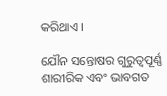କରିଥାଏ ।

ଯୌନ ସନ୍ତୋଷର ଗୁରୁତ୍ୱପୂର୍ଣ୍ଣ ଶାରୀରିକ ଏବଂ ଭାବଗତ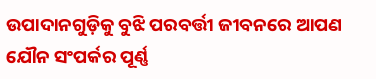ଉପାଦାନଗୁଡ଼ିକୁ ବୁଝି ପରବର୍ତ୍ତୀ ଜୀବନରେ ଆପଣ ଯୌନ ସଂପର୍କର ପୂର୍ଣ୍ଣ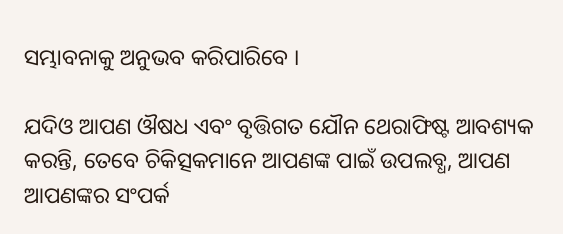ସମ୍ଭାବନାକୁ ଅନୁଭବ କରିପାରିବେ ।

ଯଦିଓ ଆପଣ ଔଷଧ ଏବଂ ବୃତ୍ତିଗତ ଯୌନ ଥେରାଫିଷ୍ଟ ଆବଶ୍ୟକ କରନ୍ତି, ତେବେ ଚିକିତ୍ସକମାନେ ଆପଣଙ୍କ ପାଇଁ ଉପଲବ୍ଧ, ଆପଣ ଆପଣଙ୍କର ସଂପର୍କ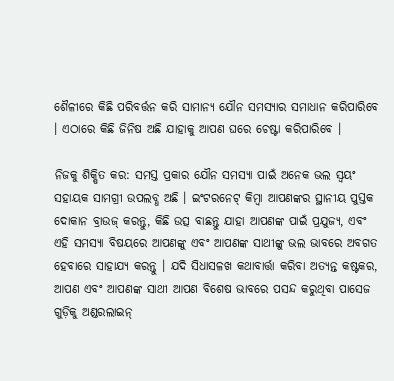ଶୈଳୀରେ କିଛି ପରିବର୍ତ୍ତନ କରି ସାମାନ୍ୟ ଯୌନ ସମସ୍ୟାର ସମାଧାନ କରିପାରିବେ । ଏଠାରେ କିଛି ଜିନିଷ ଅଛି ଯାହାକୁ ଆପଣ ଘରେ ଚେଷ୍ଟା କରିପାରିବେ ।

ନିଜକୁ ଶିକ୍ଷିତ କର: ସମସ୍ତ ପ୍ରକାର ଯୌନ ସମସ୍ୟା ପାଇଁ ଅନେକ ଭଲ ସ୍ୱୟଂ ସହାୟକ ସାମଗ୍ରୀ ଉପଲବ୍ଧ ଅଛି । ଇଂଟରନେଟ୍ କିମ୍ବା ଆପଣଙ୍କର ସ୍ଥାନୀୟ ପୁସ୍ତକ ଦୋକାନ ବ୍ରାଉଜ୍ କରନ୍ତୁ, କିଛି ଉତ୍ସ ବାଛନ୍ତୁ ଯାହା ଆପଣଙ୍କ ପାଇଁ ପ୍ରଯୁଜ୍ୟ, ଏବଂ ଏହି ସମସ୍ୟା ବିଷୟରେ ଆପଣଙ୍କୁ ଏବଂ ଆପଣଙ୍କ ସାଥୀଙ୍କୁ ଭଲ ଭାବରେ ଅବଗତ ହେବାରେ ସାହାଯ୍ୟ କରନ୍ତୁ । ଯଦି ସିଧାସଳଖ କଥାବାର୍ତ୍ତା କରିବା ଅତ୍ୟନ୍ତ କଷ୍ଟକର, ଆପଣ ଏବଂ ଆପଣଙ୍କ ସାଥୀ ଆପଣ ବିଶେଷ ଭାବରେ ପସନ୍ଦ କରୁଥିବା ପାସେଜ ଗୁଡ଼ିକୁ ଅଣ୍ଡରଲାଇନ୍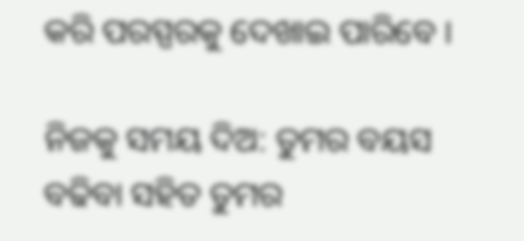କରି ପରସ୍ପରକୁ ଦେଖାଇ ପାରିବେ ।

ନିଜକୁ ସମୟ ଦିଅ: ତୁମର ବୟସ ବଢିବା ସହିତ ତୁମର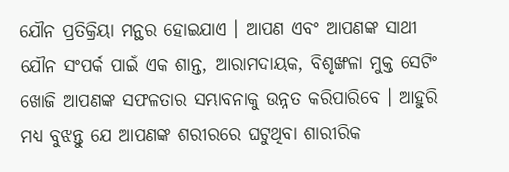ଯୌନ ପ୍ରତିକ୍ରିୟା ମନ୍ଥର ହୋଇଯାଏ । ଆପଣ ଏବଂ ଆପଣଙ୍କ ସାଥୀ ଯୌନ ସଂପର୍କ ପାଇଁ ଏକ ଶାନ୍ତ, ଆରାମଦାୟକ, ବିଶୃଙ୍ଖଳା ମୁକ୍ତ ସେଟିଂ ଖୋଜି ଆପଣଙ୍କ ସଫଳତାର ସମ୍ଭାବନାକୁ ଉନ୍ନତ କରିପାରିବେ । ଆହୁରି ମଧ୍ୟ ବୁଝନ୍ତୁ ଯେ ଆପଣଙ୍କ ଶରୀରରେ ଘଟୁଥିବା ଶାରୀରିକ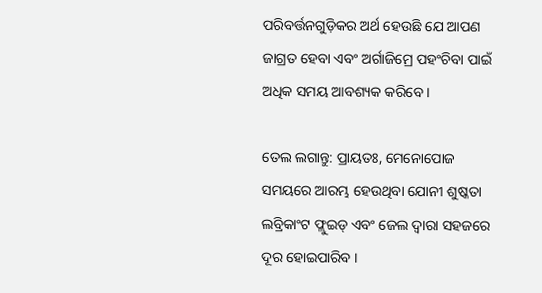ପରିବର୍ତ୍ତନଗୁଡ଼ିକର ଅର୍ଥ ହେଉଛି ଯେ ଆପଣ ଜାଗ୍ରତ ହେବା ଏବଂ ଅର୍ଗାଜିମ୍ରେ ପହଂଚିବା ପାଇଁ ଅଧିକ ସମୟ ଆବଶ୍ୟକ କରିବେ ।

ତେଲ ଲଗାନ୍ତୁ: ପ୍ରାୟତଃ, ମେନୋପୋଜ ସମୟରେ ଆରମ୍ଭ ହେଉଥିବା ଯୋନୀ ଶୁଷ୍କତା ଲବ୍ରିକାଂଟ ଫ୍ଲୁଇଡ୍ ଏବଂ ଜେଲ ଦ୍ୱାରା ସହଜରେ ଦୂର ହୋଇପାରିବ ।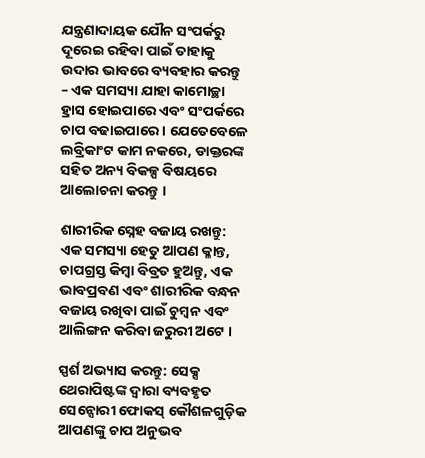ଯନ୍ତ୍ରଣାଦାୟକ ଯୌନ ସଂପର୍କରୁ ଦୂରେଇ ରହିବା ପାଇଁ ତାହାକୁ ଉଦାର ଭାବରେ ବ୍ୟବହାର କରନ୍ତୁ – ଏକ ସମସ୍ୟା ଯାହା କାମୋଚ୍ଛା ହ୍ରାସ ହୋଇପାରେ ଏବଂ ସଂପର୍କରେ ଚାପ ବଢାଇପାରେ । ଯେତେବେଳେ ଲବ୍ରିକାଂଟ କାମ ନକରେ, ଡାକ୍ତରଙ୍କ ସହିତ ଅନ୍ୟ ବିକଳ୍ପ ବିଷୟରେ ଆଲୋଚନା କରନ୍ତୁ ।

ଶାରୀରିକ ସ୍ନେହ ବଜାୟ ରଖନ୍ତୁ: ଏକ ସମସ୍ୟା ହେତୁ ଆପଣ କ୍ଳାନ୍ତ, ଚାପଗ୍ରସ୍ତ କିମ୍ବା ବିବ୍ରତ ହୁଅନ୍ତୁ, ଏକ ଭାବପ୍ରବଣ ଏବଂ ଶାରୀରିକ ବନ୍ଧନ ବଜାୟ ରଖିବା ପାଇଁ ଚୁମ୍ବନ ଏବଂ ଆଲିଙ୍ଗନ କରିବା ଜରୁରୀ ଅଟେ ।

ସ୍ପର୍ଶ ଅଭ୍ୟାସ କରନ୍ତୁ: ସେକ୍ସ ଥେରାପିଷ୍ଟଙ୍କ ଦ୍ୱାରା ବ୍ୟବହୃତ ସେନ୍ସୋରୀ ଫୋକସ୍ କୌଶଳଗୁଡ଼ିକ ଆପଣଙ୍କୁ ଚାପ ଅନୁଭବ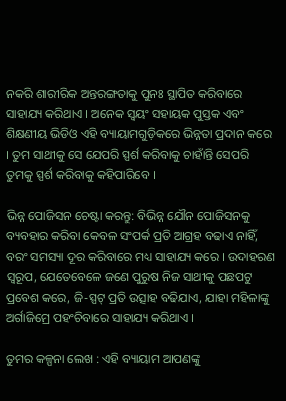ନକରି ଶାରୀରିକ ଅନ୍ତରଙ୍ଗତାକୁ ପୁନଃ ସ୍ଥାପିତ କରିବାରେ ସାହାଯ୍ୟ କରିଥାଏ । ଅନେକ ସ୍ୱୟଂ ସହାୟକ ପୁସ୍ତକ ଏବଂ ଶିକ୍ଷଣୀୟ ଭିଡିଓ ଏହି ବ୍ୟାୟାମଗୁଡ଼ିକରେ ଭିନ୍ନତା ପ୍ରଦାନ କରେ । ତୁମ ସାଥୀକୁ ସେ ଯେପରି ସ୍ପର୍ଶ କରିବାକୁ ଚାହାଁନ୍ତି ସେପରି ତୁମକୁ ସ୍ପର୍ଶ କରିବାକୁ କହିପାରିବେ ।

ଭିନ୍ନ ପୋଜିସନ ଚେଷ୍ଟା କରନ୍ତୁ: ବିଭିନ୍ନ ଯୌନ ପୋଜିସନକୁ ବ୍ୟବହାର କରିବା କେବଳ ସଂପର୍କ ପ୍ରତି ଆଗ୍ରହ ବଢାଏ ନାହିଁ, ବରଂ ସମସ୍ୟା ଦୂର କରିବାରେ ମଧ୍ୟ ସାହାଯ୍ୟ କରେ । ଉଦାହରଣ ସ୍ୱରୂପ, ଯେତେବେଳେ ଜଣେ ପୁରୁଷ ନିଜ ସାଥୀକୁ ପଛପଟୁ ପ୍ରବେଶ କରେ, ଜି-ସ୍ପଟ୍ ପ୍ରତି ଉତ୍ସାହ ବଢିଯାଏ, ଯାହା ମହିଳାଙ୍କୁ ଅର୍ଗାଜିମ୍ରେ ପହଂଚିବାରେ ସାହାଯ୍ୟ କରିଥାଏ ।

ତୁମର କଳ୍ପନା ଲେଖ : ଏହି ବ୍ୟାୟାମ ଆପଣଙ୍କୁ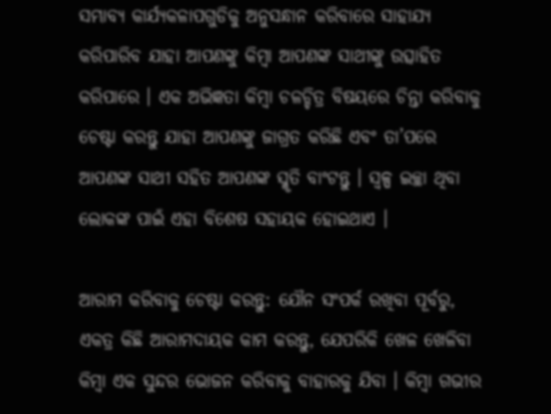ସମ୍ଭାବ୍ୟ କାର୍ଯ୍ୟକଳାପଗୁଡିକୁ ଅନୁସନ୍ଧାନ କରିବାରେ ସାହାଯ୍ୟ କରିପାରିବ ଯାହା ଆପଣଙ୍କୁ କିମ୍ବା ଆପଣଙ୍କ ସାଥୀଙ୍କୁ ଉତ୍ସାହିତ କରିପାରେ । ଏକ ଅଭିଜ୍ଞତା କିମ୍ବା ଚଳଚ୍ଚିତ୍ର ବିଷୟରେ ଚିନ୍ତା କରିବାକୁ ଚେଷ୍ଟା କରନ୍ତୁ ଯାହା ଆପଣଙ୍କୁ ଜାଗ୍ରତ କରିଛି ଏବଂ ତା’ପରେ ଆପଣଙ୍କ ସାଥୀ ସହିତ ଆପଣଙ୍କ ସ୍ମୃତି ବାଂଟନ୍ତୁ । ସ୍ୱଳ୍ପ ଇଚ୍ଛା ଥିବା ଲୋକଙ୍କ ପାଇଁ ଏହା ବିଶେଷ ସହାୟକ ହୋଇଥାଏ ।

ଆରାମ କରିବାକୁ ଚେଷ୍ଟା କରନ୍ତୁ: ଯୌନ ସଂପର୍କ ରଖିବା ପୂର୍ବରୁ, ଏକତ୍ର କିଛି ଆରାମଦାୟକ କାମ କରନ୍ତୁ, ଯେପରିକି ଖେଳ ଖେଳିବା କିମ୍ବା ଏକ ସୁନ୍ଦର ଭୋଜନ କରିବାକୁ ବାହାରକୁ ଯିବା । କିମ୍ବା ଗଭୀର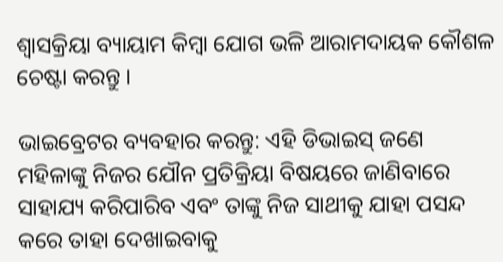ଶ୍ୱାସକ୍ରିୟା ବ୍ୟାୟାମ କିମ୍ବା ଯୋଗ ଭଳି ଆରାମଦାୟକ କୌଶଳ ଚେଷ୍ଟା କରନ୍ତୁ ।

ଭାଇବ୍ରେଟର ବ୍ୟବହାର କରନ୍ତୁ: ଏହି ଡିଭାଇସ୍ ଜଣେ ମହିଳାଙ୍କୁ ନିଜର ଯୌନ ପ୍ରତିକ୍ରିୟା ବିଷୟରେ ଜାଣିବାରେ ସାହାଯ୍ୟ କରିପାରିବ ଏବଂ ତାଙ୍କୁ ନିଜ ସାଥୀକୁ ଯାହା ପସନ୍ଦ କରେ ତାହା ଦେଖାଇବାକୁ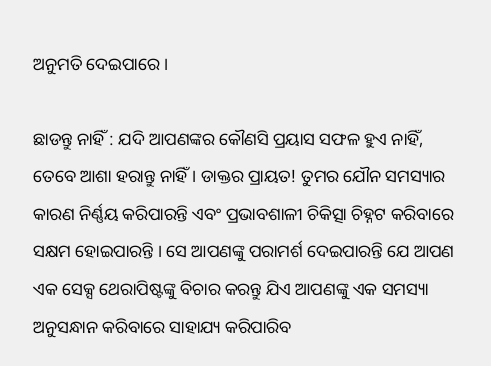ଅନୁମତି ଦେଇପାରେ ।

ଛାଡନ୍ତୁ ନାହିଁ : ଯଦି ଆପଣଙ୍କର କୌଣସି ପ୍ରୟାସ ସଫଳ ହୁଏ ନାହିଁ, ତେବେ ଆଶା ହରାନ୍ତୁ ନାହିଁ । ଡାକ୍ତର ପ୍ରାୟତ! ତୁମର ଯୌନ ସମସ୍ୟାର କାରଣ ନିର୍ଣ୍ଣୟ କରିପାରନ୍ତି ଏବଂ ପ୍ରଭାବଶାଳୀ ଚିକିତ୍ସା ଚିହ୍ନଟ କରିବାରେ ସକ୍ଷମ ହୋଇପାରନ୍ତି । ସେ ଆପଣଙ୍କୁ ପରାମର୍ଶ ଦେଇପାରନ୍ତି ଯେ ଆପଣ ଏକ ସେକ୍ସ ଥେରାପିଷ୍ଟଙ୍କୁ ବିଚାର କରନ୍ତୁ ଯିଏ ଆପଣଙ୍କୁ ଏକ ସମସ୍ୟା ଅନୁସନ୍ଧାନ କରିବାରେ ସାହାଯ୍ୟ କରିପାରିବ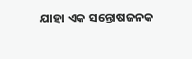ଯାହା ଏକ ସନ୍ତୋଷଜନକ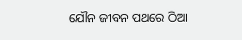ଯୌନ ଜୀବନ ପଥରେ ଠିଆ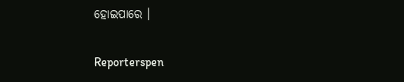ହୋଇପାରେ ।


Reporterspen